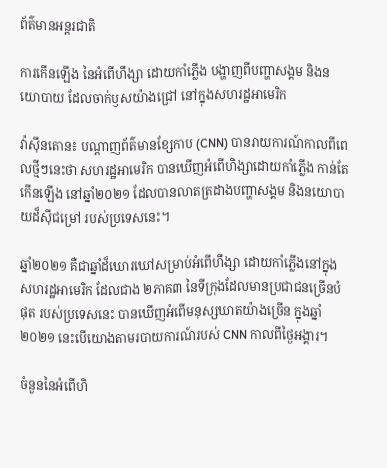ព័ត៌មានអន្តរជាតិ

ការកើនឡើង នៃអំពើហឹង្សា ដោយកាំភ្លើង បង្ហាញពីបញ្ហាសង្គម និងនយោបាយ ដែលចាក់ឫសយ៉ាងជ្រៅ នៅក្នុងសហរដ្ឋអាមេរិក

វ៉ាស៊ីនតោន៖ បណ្តាញព័ត៌មានខ្សែកាប (CNN) បានរាយការណ៍កាលពីពេលថ្មីៗនេះថា សហរដ្ឋអាមេរិក បានឃើញអំពើហិង្សាដោយកាំភ្លើង កាន់តែកើនឡើង នៅឆ្នាំ២០២១ ដែលបានលាតត្រដាងបញ្ហាសង្គម និងនយោបាយដ៏ស៊ីជម្រៅ របស់ប្រទេសនេះ។

ឆ្នាំ២០២១ គឺជាឆ្នាំដ៏ឃោរឃៅសម្រាប់អំពើហឹង្សា ដោយកាំភ្លើងនៅក្នុងសហរដ្ឋអាមេរិក ដែលជាង ២ភាគ៣ នៃទីក្រុងដែលមានប្រជាជនច្រើនបំផុត របស់ប្រទេសនេះ បានឃើញអំពើមនុស្សឃាតយ៉ាងច្រើន ក្នុងឆ្នាំ២០២១ នេះបើយោងតាមរបាយការណ៍របស់ CNN កាលពីថ្ងៃអង្គារ។

ចំនួននៃអំពើហិ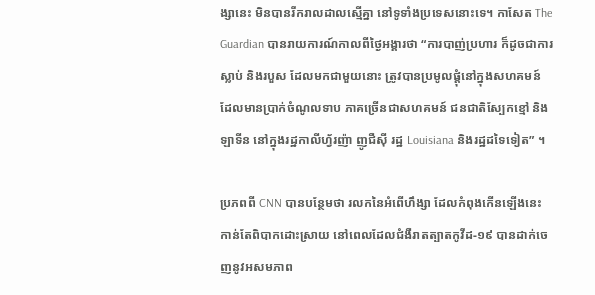ង្សានេះ មិនបានរីករាលដាលស្មើគ្នា នៅទូទាំងប្រទេសនោះទេ។ កាសែត The Guardian បានរាយការណ៍កាលពីថ្ងៃអង្គារថា “ការបាញ់ប្រហារ ក៏ដូចជាការស្លាប់ និងរបួស ដែលមកជាមួយនោះ ត្រូវបានប្រមូលផ្តុំនៅក្នុងសហគមន៍ ដែលមានប្រាក់ចំណូលទាប ភាគច្រើនជាសហគមន៍ ជនជាតិស្បែកខ្មៅ និងឡាទីន នៅក្នុងរដ្ឋកាលីហ្វ័រញ៉ា ញូជឺស៊ី រដ្ឋ Louisiana និងរដ្ឋដទៃទៀត” ។

ប្រភពពី CNN បានបន្ថែមថា រលកនៃអំពើហឹង្សា ដែលកំពុងកើនឡើងនេះ កាន់តែពិបាកដោះស្រាយ នៅពេលដែលជំងឺរាតត្បាតកូវីដ-១៩ បានដាក់ចេញនូវអសមភាព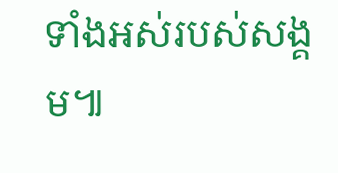ទាំងអស់របស់សង្គម៕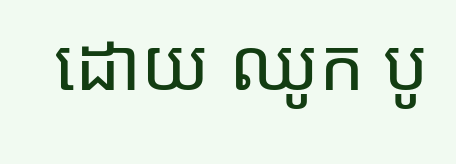ដោយ ឈូក បូ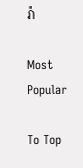រ៉ា

Most Popular

To Top